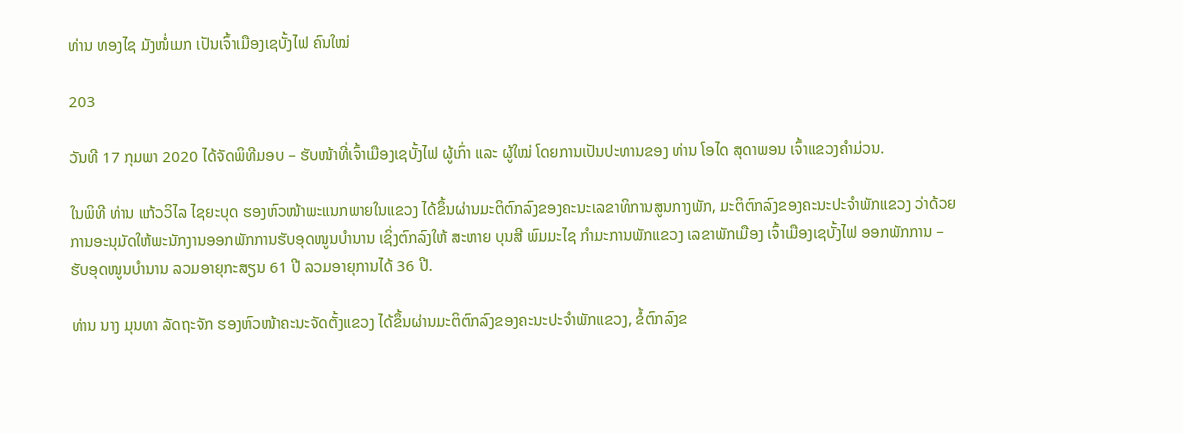ທ່ານ ທອງໄຊ ມັງໜໍ່ເມກ ເປັນເຈົ້າເມືອງເຊບັ້ງໄຟ ຄົນໃໝ່

203

ວັນທີ 17 ກຸມພາ 2020 ໄດ້ຈັດພິທີມອບ – ຮັບໜ້າທີ່ເຈົ້າເມືອງເຊບັ້ງໄຟ ຜູ້ເກົ່າ ແລະ ຜູ້ໃໝ່ ໂດຍການເປັນປະທານຂອງ ທ່ານ ໂອໄດ ສຸດາພອນ ເຈົ້າແຂວງຄຳມ່ວນ.

ໃນພິທີ ທ່ານ ແກ້ວວິໄລ ໄຊຍະບຸດ ຮອງຫົວໜ້າພະແນກພາຍໃນແຂວງ ໄດ້ຂຶ້ນຜ່ານມະຕິຕົກລົງຂອງຄະນະເລຂາທິການສູນກາງພັກ, ມະຕິຕົກລົງຂອງຄະນະປະຈຳພັກແຂວງ ວ່າດ້ວຍການອະນຸມັດໃຫ້ພະນັກງານອອກພັກການຮັບອຸດໜູນບຳນານ ເຊິ່ງຕົກລົງໃຫ້ ສະຫາຍ ບຸນສີ ພົມມະໄຊ ກຳມະການພັກແຂວງ ເລຂາພັກເມືອງ ເຈົ້າເມືອງເຊບັ້ງໄຟ ອອກພັກການ – ຮັບອຸດໜູນບຳນານ ລວມອາຍຸກະສຽນ 61 ປີ ລວມອາຍຸການໄດ້ 36 ປີ.

ທ່ານ ນາງ ມຸນທາ ລັດຖະຈັກ ຮອງຫົວໜ້າຄະນະຈັດຕັ້ງແຂວງ ໄດ້ຂຶ້ນຜ່ານມະຕິຕົກລົງຂອງຄະນະປະຈໍາພັກແຂວງ, ຂໍ້ຕົກລົງຂ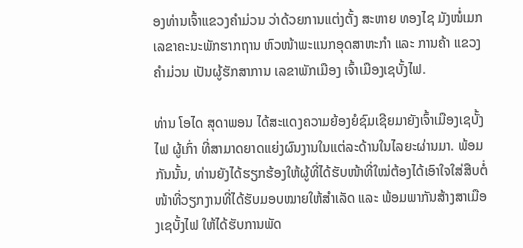ອງທ່ານເຈົ້າແຂວງຄຳມ່ວນ ວ່າດ້ວຍການແຕ່ງຕັ້ງ ສະຫາຍ ທອງໄຊ ມັງໜໍ່ເມກ ເລຂາຄະນະພັກຮາກຖານ ຫົວໜ້າພະແນກອຸດສາຫະກຳ ແລະ ການຄ້າ ແຂວງຄຳມ່ວນ ເປັນຜູ້ຮັກສາການ ເລຂາພັກເມືອງ ເຈົ້າເມືອງເຊບັ້ງໄຟ.

ທ່ານ ໂອໄດ ສຸດາພອນ ໄດ້ສະແດງຄວາມຍ້ອງຍໍຊົມເຊີຍມາຍັງເຈົ້າເມືອງເຊບັ້ງໄຟ ຜູ້ເກົ່າ ທີ່ສາມາດຍາດແຍ່ງຜົນງານໃນແຕ່ລະດ້ານໃນໄລຍະຜ່ານມາ. ພ້ອມກັນນັ້ນ, ທ່ານຍັງໄດ້ຮຽກຮ້ອງໃຫ້ຜູ້ທີ່ໄດ້ຮັບໜ້າທີ່ໃໝ່ຕ້ອງໄດ້ເອົາໃຈໃສ່ສືບຕໍ່ໜ້າທີ່ວຽກງານທີ່ໄດ້ຮັບມອບໝາຍໃຫ້ສຳເລັດ ແລະ ພ້ອມພາກັນສ້າງສາເມືອງເຊບັ້ງໄຟ ໃຫ້ໄດ້ຮັບການພັດ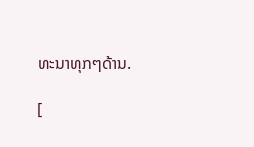ທະນາທຸກໆດ້ານ.

[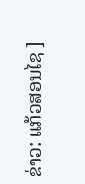ຂ່າວ: ແກ້ວສອນໄຊ ]